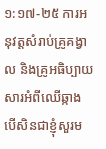១:១៧-២៥ ការអនុវត្តសំរាប់គ្រូគង្វាល និងគ្រូអធិប្បាយ សារអំពីឈើឆ្កាង បើសិនជាខ្ញុំសួរម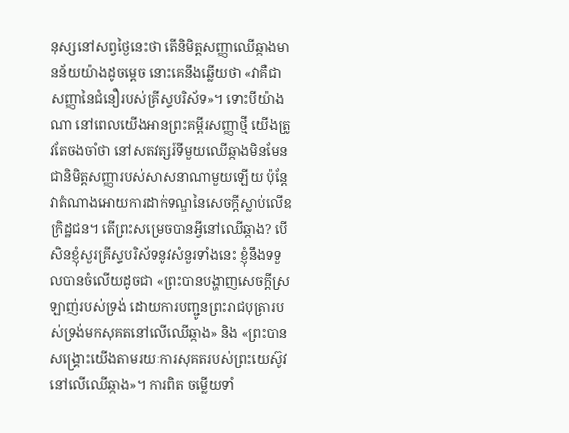នុស្សនៅសព្វថ្ងៃនេះថា តើនិមិត្តសញ្ញាឈើឆ្កាងមានន័យយ៉ាងដូចម្តេច នោះគេនឹងឆ្លើយថា «វាគឺជាសញ្ញានៃជំនឿរបស់គ្រីស្ទបរិស័ទ»។ ទោះបីយ៉ាងណា នៅពេលយើងអានព្រះគម្ពីរសញ្ញាថ្មី យើងត្រូវតែចងចាំថា នៅសតវត្សរ៍ទីមួយឈើឆ្កាងមិនមែនជានិមិត្តសញ្ញារបស់សាសនាណាមួយឡើយ ប៉ុន្តែវាតំណាងអោយការដាក់ទណ្ឌនៃសេចក្តីស្លាប់លើឧក្រិដ្ឋជន។ តើព្រះសម្រេចបានអ្វីនៅឈើឆ្កាង? បើសិនខ្ញុំសួរគ្រីស្ទបរិស័ទនូវសំនួរទាំងនេះ ខ្ញុំនឹងទទួលបានចំលើយដូចជា «ព្រះបានបង្ហាញសេចក្តីស្រឡាញ់របស់ទ្រង់ ដោយការបញ្ជូនព្រះរាជបុត្រារបស់ទ្រង់មកសុគតនៅលើឈើឆ្កាង» និង «ព្រះបានសង្គ្រោះយើងតាមរយៈការសុគតរបស់ព្រះយេស៊ូវនៅលើឈើឆ្កាង»។ ការពិត ចម្លើយទាំ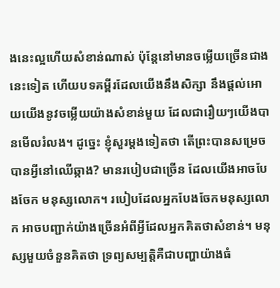ងនេះល្អហើយសំខាន់ណាស់ ប៉ុន្តែនៅមានចម្លើយច្រើនជាងនេះទៀត ហើយបទគម្ពីរដែលយើងនឹងសិក្សា នឹងផ្តល់អោយយើងនូវចម្លើយយ៉ាងសំខាន់មួយ ដែលជារឿយៗយើងបានមើលរំលង។ ដូច្នេះ ខ្ញុំសួរម្តងទៀតថា តើព្រះបានសម្រេចបានអ្វីនៅឈើឆ្កាង? មានរបៀបជាច្រើន ដែលយើងអាចបែងចែក មនុស្សលោក។ របៀបដែលអ្នកបែងចែកមនុស្សលោក អាចបញ្ជាក់យ៉ាងច្រើនអំពីអ្វីដែលអ្នកគិតថាសំខាន់។ មនុស្សមួយចំនួនគិតថា ទ្រព្យសម្បត្តិគឺជាបញ្ហាយ៉ាងធំ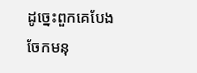ដូច្នេះពួកគេបែងចែកមនុ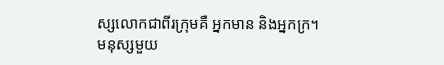ស្សលោកជាពីរក្រុមគឺ អ្នកមាន និងអ្នកក្រ។ មនុស្សមួយ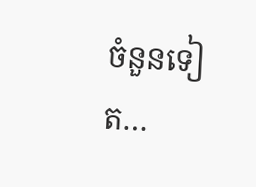ចំនួនទៀត…